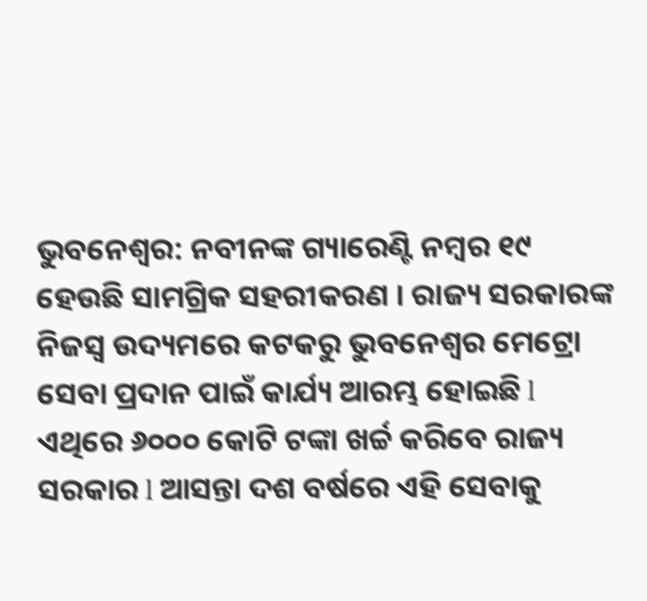ଭୁବନେଶ୍ଵର: ନବୀନଙ୍କ ଗ୍ୟାରେଣ୍ଟି ନମ୍ବର ୧୯ ହେଉଛି ସାମଗ୍ରିକ ସହରୀକରଣ । ରାଜ୍ୟ ସରକାରଙ୍କ ନିଜସ୍ୱ ଉଦ୍ୟମରେ କଟକରୁ ଭୁବନେଶ୍ୱର ମେଟ୍ରୋ ସେବା ପ୍ରଦାନ ପାଇଁ କାର୍ଯ୍ୟ ଆରମ୍ଭ ହୋଇଛି l ଏଥିରେ ୬୦୦୦ କୋଟି ଟଙ୍କା ଖର୍ଚ୍ଚ କରିବେ ରାଜ୍ୟ ସରକାର l ଆସନ୍ତା ଦଶ ବର୍ଷରେ ଏହି ସେବାକୁ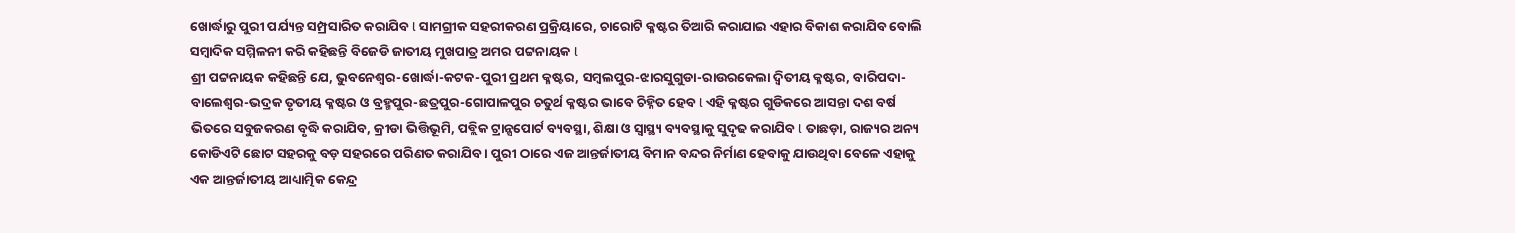ଖୋର୍ଦ୍ଧାରୁ ପୁରୀ ପର୍ଯ୍ୟନ୍ତ ସମ୍ପ୍ରସାରିତ କରାଯିବ l ସାମଗ୍ରୀକ ସହରୀକରଣ ପ୍ରକ୍ରିୟାରେ, ଚାରୋଟି କ୍ଳଷ୍ଟର ତିଆରି କରାଯାଇ ଏହାର ବିକାଶ କରାଯିବ ବୋଲି ସମ୍ବାଦିକ ସମ୍ମିଳନୀ କରି କହିଛନ୍ତି ବିଜେଡି ଜାତୀୟ ମୁଖପାତ୍ର ଅମର ପଟ୍ଟନାୟକ l
ଶ୍ରୀ ପଟ୍ଟନାୟକ କହିଛନ୍ତି ଯେ, ଭୁବନେଶ୍ୱର-ଖୋର୍ଦ୍ଧା-କଟକ-ପୁରୀ ପ୍ରଥମ କ୍ଳଷ୍ଟର, ସମ୍ବଲପୁର-ଝାରସୁଗୁଡା-ରାଉରକେଲା ଦ୍ଵିତୀୟ କ୍ଳଷ୍ଟର, ବାରିପଦା-ବାଲେଶ୍ଵର-ଭଦ୍ରକ ତୃତୀୟ କ୍ଳଷ୍ଟର ଓ ବ୍ରହ୍ମପୁର-ଛତ୍ରପୁର-ଗୋପାଳପୁର ଚତୁର୍ଥ କ୍ଳଷ୍ଟର ଭାବେ ଚିହ୍ନିତ ହେବ l ଏହି କ୍ଳଷ୍ଟର ଗୁଡିକରେ ଆସନ୍ତା ଦଶ ବର୍ଷ ଭିତରେ ସବୁଜକରଣ ବୃଦ୍ଧି କରାଯିବ, କ୍ରୀଡା ଭିତ୍ତିଭୂମି, ପବ୍ଲିକ ଟ୍ରାନ୍ସପୋର୍ଟ ବ୍ୟବସ୍ଥା, ଶିକ୍ଷା ଓ ସ୍ୱାସ୍ଥ୍ୟ ବ୍ୟବସ୍ଥାକୁ ସୁଦୃଢ କରାଯିବ l ତାଛଡ଼ା, ରାଜ୍ୟର ଅନ୍ୟ କୋଡିଏଟି ଛୋଟ ସହରକୁ ବଡ଼ ସହରରେ ପରିଣତ କରାଯିବ । ପୁରୀ ଠାରେ ଏଜ ଆନ୍ତର୍ଜାତୀୟ ବିମାନ ବନ୍ଦର ନିର୍ମାଣ ହେବାକୁ ଯାଉଥିବା ବେଳେ ଏହାକୁ ଏକ ଆନ୍ତର୍ଜାତୀୟ ଆଧ୍ୟାତ୍ମିକ କେନ୍ଦ୍ର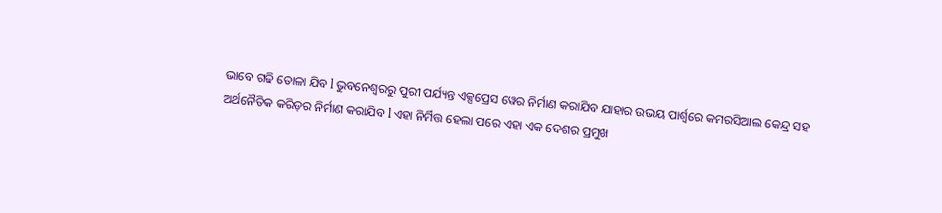ଭାବେ ଗଢି ତୋଳା ଯିବ l ଭୁବନେଶ୍ୱରରୁ ପୁରୀ ପର୍ଯ୍ୟନ୍ତ ଏକ୍ସପ୍ରେସ ୱେର ନିର୍ମାଣ କରାଯିବ ଯାହାର ଉଭୟ ପାର୍ଶ୍ଵରେ କମରସିଆଲ କେନ୍ଦ୍ର ସହ ଅର୍ଥନୈତିକ କରିଡ଼ର ନିର୍ମାଣ କରାଯିବ l ଏହା ନିର୍ମିତ୍ତ ହେଲା ପରେ ଏହା ଏକ ଦେଶର ପ୍ରମୁଖ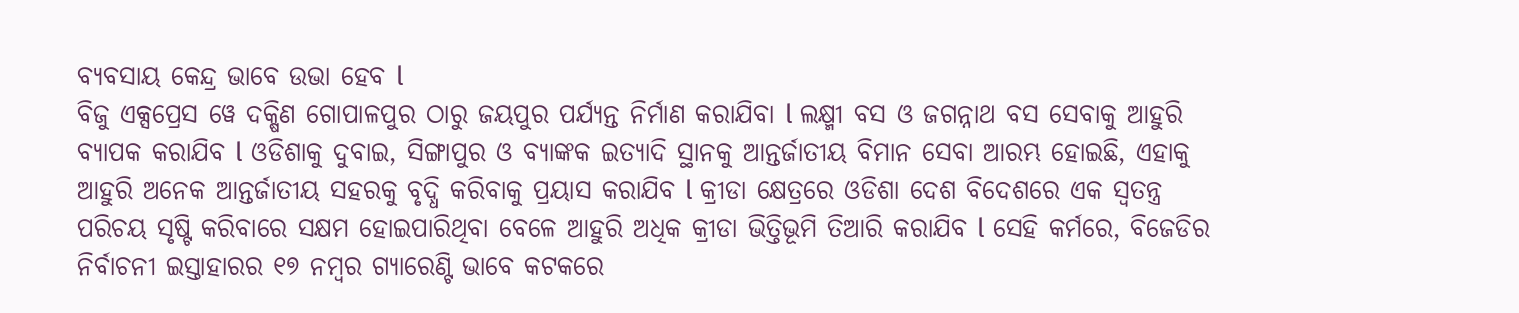ବ୍ୟବସାୟ କେନ୍ଦ୍ର ଭାବେ ଉଭା ହେବ l
ବିଜୁ ଏକ୍ସପ୍ରେସ ୱେ ଦକ୍ଷିଣ ଗୋପାଳପୁର ଠାରୁ ଜୟପୁର ପର୍ଯ୍ୟନ୍ତ ନିର୍ମାଣ କରାଯିବା l ଲକ୍ଷ୍ମୀ ବସ ଓ ଜଗନ୍ନାଥ ବସ ସେବାକୁ ଆହୁରି ବ୍ୟାପକ କରାଯିବ l ଓଡିଶାକୁ ଦୁବାଇ, ସିଙ୍ଗାପୁର ଓ ବ୍ୟାଙ୍କକ ଇତ୍ୟାଦି ସ୍ଥାନକୁ ଆନ୍ତର୍ଜାତୀୟ ବିମାନ ସେବା ଆରମ୍ଭ ହୋଇଛି, ଏହାକୁ ଆହୁରି ଅନେକ ଆନ୍ତର୍ଜାତୀୟ ସହରକୁ ବୃଦ୍ଧି କରିବାକୁ ପ୍ରୟାସ କରାଯିବ l କ୍ରୀଡା କ୍ଷେତ୍ରରେ ଓଡିଶା ଦେଶ ବିଦେଶରେ ଏକ ସ୍ୱତନ୍ତ୍ର ପରିଚୟ ସୃଷ୍ଟି କରିବାରେ ସକ୍ଷମ ହୋଇପାରିଥିବା ବେଳେ ଆହୁରି ଅଧିକ କ୍ରୀଡା ଭିତ୍ତିଭୂମି ତିଆରି କରାଯିବ l ସେହି କର୍ମରେ, ବିଜେଡିର ନିର୍ବାଚନୀ ଇସ୍ତାହାରର ୧୭ ନମ୍ବର ଗ୍ୟାରେଣ୍ଟି ଭାବେ କଟକରେ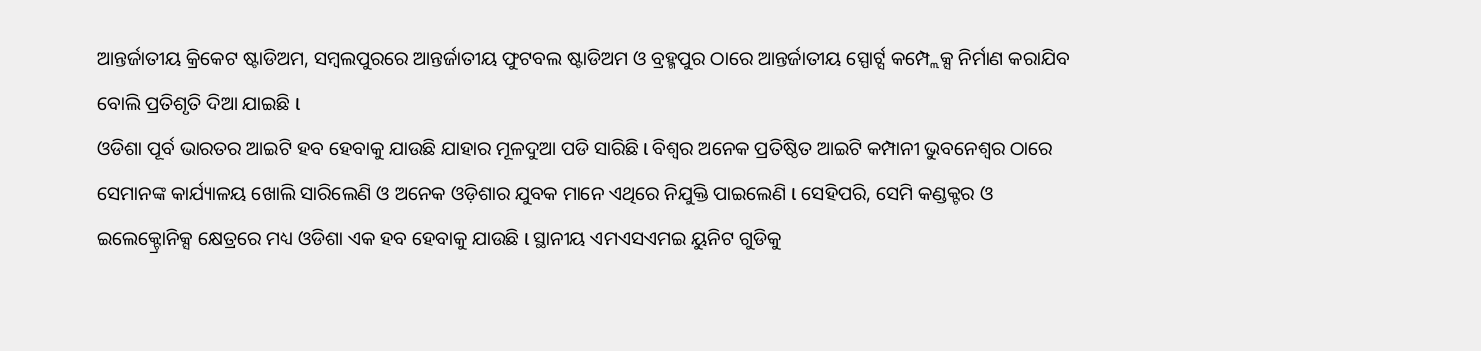ଆନ୍ତର୍ଜାତୀୟ କ୍ରିକେଟ ଷ୍ଟାଡିଅମ, ସମ୍ବଲପୁରରେ ଆନ୍ତର୍ଜାତୀୟ ଫୁଟବଲ ଷ୍ଟାଡିଅମ ଓ ବ୍ରହ୍ମପୁର ଠାରେ ଆନ୍ତର୍ଜାତୀୟ ସ୍ପୋର୍ଟ୍ସ କମ୍ପ୍ଲେକ୍ସ ନିର୍ମାଣ କରାଯିବ ବୋଲି ପ୍ରତିଶୃତି ଦିଆ ଯାଇଛି l
ଓଡିଶା ପୂର୍ବ ଭାରତର ଆଇଟି ହବ ହେବାକୁ ଯାଉଛି ଯାହାର ମୂଳଦୁଆ ପଡି ସାରିଛି l ବିଶ୍ୱର ଅନେକ ପ୍ରତିଷ୍ଠିତ ଆଇଟି କମ୍ପାନୀ ଭୁବନେଶ୍ୱର ଠାରେ ସେମାନଙ୍କ କାର୍ଯ୍ୟାଳୟ ଖୋଲି ସାରିଲେଣି ଓ ଅନେକ ଓଡ଼ିଶାର ଯୁବକ ମାନେ ଏଥିରେ ନିଯୁକ୍ତି ପାଇଲେଣି l ସେହିପରି, ସେମି କଣ୍ଡକ୍ଟର ଓ ଇଲେକ୍ଟ୍ରୋନିକ୍ସ କ୍ଷେତ୍ରରେ ମଧ୍ୟ ଓଡିଶା ଏକ ହବ ହେବାକୁ ଯାଉଛି l ସ୍ଥାନୀୟ ଏମଏସଏମଇ ୟୁନିଟ ଗୁଡିକୁ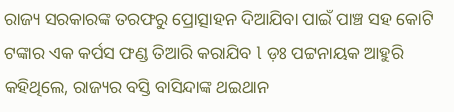ରାଜ୍ୟ ସରକାରଙ୍କ ତରଫରୁ ପ୍ରୋତ୍ସାହନ ଦିଆଯିବା ପାଇଁ ପାଞ୍ଚ ସହ କୋଟି ଟଙ୍କାର ଏକ କର୍ପସ ଫଣ୍ଡ ତିଆରି କରାଯିବ l ଡ଼ଃ ପଟ୍ଟନାୟକ ଆହୁରି କହିଥିଲେ, ରାଜ୍ୟର ବସ୍ତି ବାସିନ୍ଦାଙ୍କ ଥଇଥାନ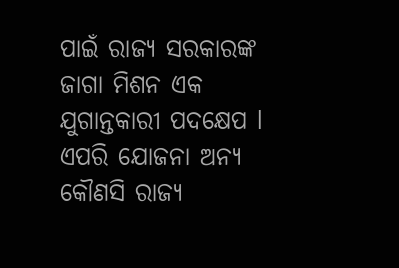ପାଇଁ ରାଜ୍ୟ ସରକାରଙ୍କ ଜାଗା ମିଶନ ଏକ ଯୁଗାନ୍ତକାରୀ ପଦକ୍ଷେପ l ଏପରି ଯୋଜନା ଅନ୍ୟ କୌଣସି ରାଜ୍ୟ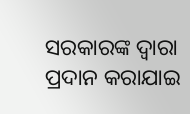ସରକାରଙ୍କ ଦ୍ୱାରା ପ୍ରଦାନ କରାଯାଇ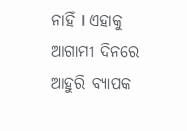ନାହିଁ l ଏହାକୁ ଆଗାମୀ ଦିନରେ ଆହୁରି ବ୍ୟାପକ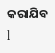କରାଯିବ l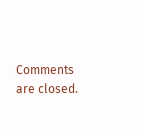Comments are closed.